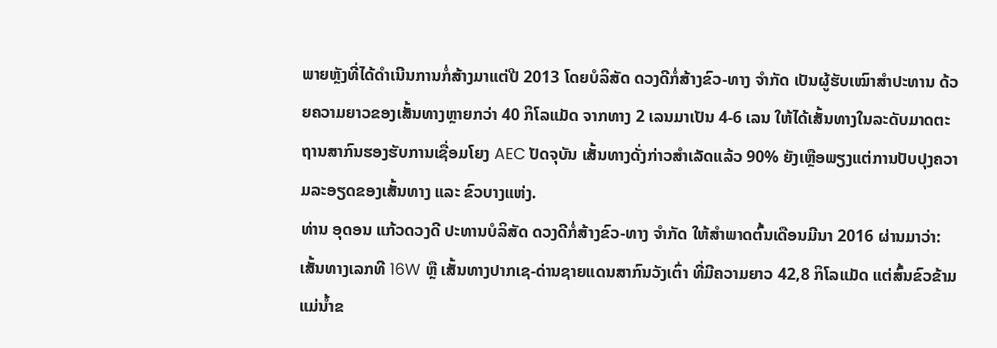ພາຍຫຼັງທີ່ໄດ້ດຳເນີນການກໍ່ສ້າງມາແຕ່ປີ 2013 ໂດຍບໍລິສັດ ດວງດີກໍ່ສ້າງຂົວ-ທາງ ຈຳກັດ ເປັນຜູ້ຮັບເໝົາສຳປະທານ ດ້ວຍຄວາມຍາວຂອງເສັ້ນທາງຫຼາຍກວ່າ 40 ກິໂລແມັດ ຈາກທາງ 2 ເລນມາເປັນ 4-6 ເລນ ໃຫ້ໄດ້ເສັ້ນທາງໃນລະດັບມາດຕະຖານສາກົນຮອງຮັບການເຊື່ອມໂຍງ AEC ປັດຈຸບັນ ເສັ້ນທາງດັ່ງກ່າວສຳເລັດແລ້ວ 90% ຍັງເຫຼືອພຽງແຕ່ການປັບປຸງຄວາມລະອຽດຂອງເສັ້ນທາງ ແລະ ຂົວບາງແຫ່ງ.
ທ່ານ ອຸດອນ ແກ້ວດວງດີ ປະທານບໍລິສັດ ດວງດີກໍ່ສ້າງຂົວ-ທາງ ຈຳກັດ ໃຫ້ສຳພາດຕົ້ນເດືອນມີນາ 2016 ຜ່ານມາວ່າ: ເສັ້ນທາງເລກທີ 16W ຫຼື ເສັ້ນທາງປາກເຊ-ດ່ານຊາຍແດນສາກົນວັງເຕົ່າ ທີ່ມີຄວາມຍາວ 42,8 ກິໂລແມັດ ແຕ່ສົ້ນຂົວຂ້າມແມ່ນ້ຳຂ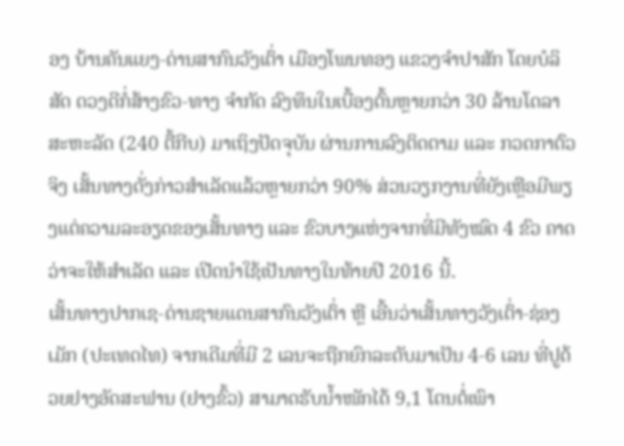ອງ ບ້ານຄັນແຍງ-ດ່ານສາກົນວັງເຕົ່າ ເມືອງໂພນທອງ ແຂວງຈຳປາສັກ ໂດຍບໍລິສັດ ດວງດີກໍ່ສ້າງຂົວ-ທາງ ຈຳກັດ ລົງທຶນໃນເບື້ອງຕົ້ນຫຼາຍກວ່າ 30 ລ້ານໂດລາສະຫະລັດ (240 ຕື້ກີບ) ມາເຖິງປັດຈຸບັນ ຜ່ານການລົງຕິດຕາມ ແລະ ກວດກາຕົວຈິງ ເສັ້ນທາງດັ່ງກ່າວສຳເລັດແລ້ວຫຼາຍກວ່າ 90% ສ່ວນວຽກງານທີ່ຍັງເຫຼືອມີພຽງແຕ່ຄວາມລະອຽດຂອງເສັ້ນທາງ ແລະ ຂົວບາງແຫ່ງຈາກທີ່ມີທັງໝົດ 4 ຂົວ ຄາດວ່າຈະໃຫ້ສຳເລັດ ແລະ ເປີດນຳໃຊ້ເປັນທາງໃນທ້າຍປີ 2016 ນີ້.
ເສັ້ນທາງປາກເຊ-ດ່ານຊາຍແດນສາກົນວັງເຕົ່າ ຫຼື ເອີ້ນວ່າເສັ້ນທາງວັງເຕົ່າ-ຊ່ອງເມັກ (ປະເທດໄທ) ຈາກເດີມທີ່ມີ 2 ເລນຈະຖືກຍົກລະດັບມາເປັນ 4-6 ເລນ ທີ່ປູດ້ວຍຢາງອັດສະຟານ (ຢາງຂົ້ວ) ສາມາດຮັບນ້ຳໜັກໄດ້ 9,1 ໂຕນຕໍ່ເພົາ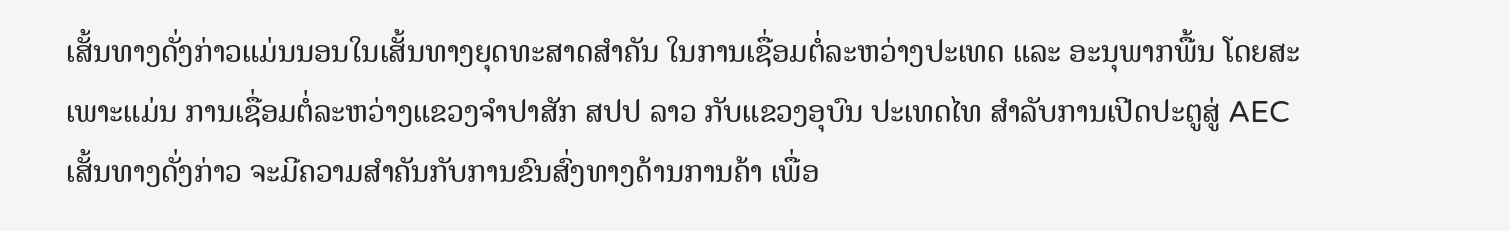ເສັ້ນທາງດັ່ງກ່າວແມ່ນນອນໃນເສັ້ນທາງຍຸດທະສາດສຳຄັນ ໃນການເຊື່ອມຕໍ່ລະຫວ່າງປະເທດ ແລະ ອະນຸພາກພື້ນ ໂດຍສະເພາະແມ່ນ ການເຊື່ອມຕໍ່ລະຫວ່າງແຂວງຈຳປາສັກ ສປປ ລາວ ກັບແຂວງອຸບົນ ປະເທດໄທ ສຳລັບການເປີດປະຕູສູ່ AEC ເສັ້ນທາງດັ່ງກ່າວ ຈະມີຄວາມສຳຄັນກັບການຂົນສົ່ງທາງດ້ານການຄ້າ ເພື່ອ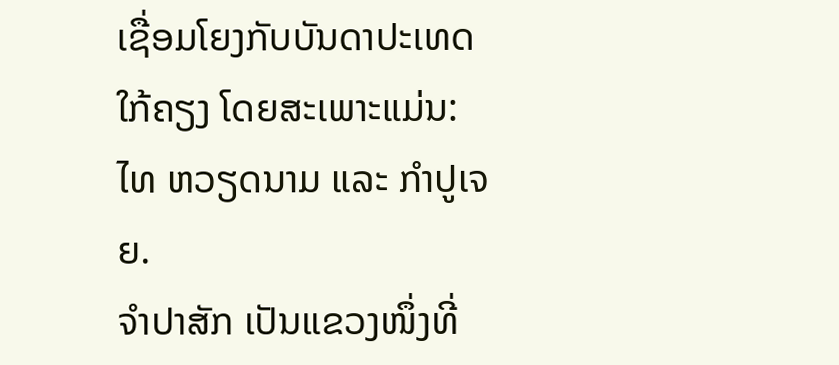ເຊື່ອມໂຍງກັບບັນດາປະເທດໃກ້ຄຽງ ໂດຍສະເພາະແມ່ນ: ໄທ ຫວຽດນາມ ແລະ ກຳປູເຈຍ.
ຈຳປາສັກ ເປັນແຂວງໜຶ່ງທີ່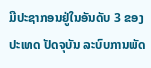ມີປະຊາກອນຢູ່ໃນອັນດັບ 3 ຂອງປະເທດ ປັດຈຸບັນ ລະບົບການພັດ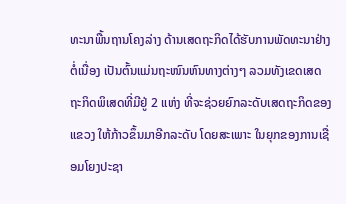ທະນາພື້ນຖານໂຄງລ່າງ ດ້ານເສດຖະກິດໄດ້ຮັບການພັດທະນາຢ່າງຕໍ່ເນື່ອງ ເປັນຕົ້ນແມ່ນຖະໜົນຫົນທາງຕ່າງໆ ລວມທັງເຂດເສດຖະກິດພິເສດທີ່ມີຢູ່ 2 ແຫ່ງ ທີ່ຈະຊ່ວຍຍົກລະດັບເສດຖະກິດຂອງແຂວງ ໃຫ້ກ້າວຂຶ້ນມາອີກລະດັບ ໂດຍສະເພາະ ໃນຍຸກຂອງການເຊື່ອມໂຍງປະຊາ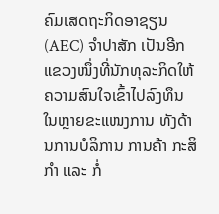ຄົມເສດຖະກິດອາຊຽນ (AEC) ຈຳປາສັກ ເປັນອີກແຂວງໜຶ່ງທີ່ນັກທຸລະກິດໃຫ້ຄວາມສົນໃຈເຂົ້າໄປລົງທຶນ ໃນຫຼາຍຂະແໜງການ ທັງດ້ານການບໍລິການ ການຄ້າ ກະສິກຳ ແລະ ກໍ່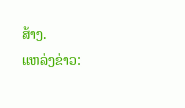ສ້າງ.
ແຫລ່ງຂ່າວ: